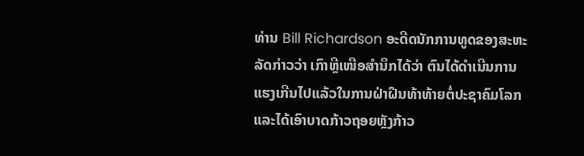ທ່ານ Bill Richardson ອະດີດນັກການທູດຂອງສະຫະ
ລັດກ່າວວ່າ ເກົາຫຼີເໜືອສຳນຶກໄດ້ວ່າ ຕົນໄດ້ດຳເນີນການ
ແຮງເກີນໄປແລ້ວໃນການຝ່າຝືນທ້າທ້າຍຕໍ່ປະຊາຄົມໂລກ
ແລະໄດ້ເອົາບາດກ້າວຖອຍຫຼັງກ້າວ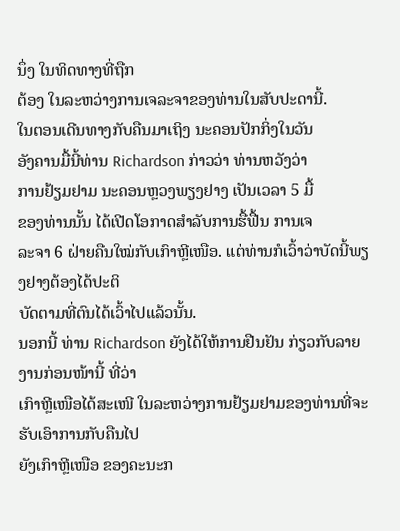ນຶ່ງ ໃນທິດທາງທີ່ຖືກ
ຕ້ອງ ໃນລະຫວ່າງການເຈລະຈາຂອງທ່ານໃນສັບປະດານີ້.
ໃນຕອນເດີນທາງກັບຄືນມາເຖິງ ນະຄອນປັກກິ່ງໃນວັນ
ອັງຄານມື້ນີ້ທ່ານ Richardson ກ່າວວ່າ ທ່ານຫວັງວ່າ
ການຢ້ຽມຢາມ ນະຄອນຫຼວງພຽງຢາງ ເປັນເວລາ 5 ມື້
ຂອງທ່ານນັ້ນ ໄດ້ເປີດໂອກາດສຳລັບການຮື້ຟື້ນ ການເຈ
ລະຈາ 6 ຝ່າຍຄືນໃໝ່ກັບເກົາຫຼີເໜືອ. ແຕ່ທ່ານກໍເວົ້າວ່າບັດນີ້ພຽງຢາງຕ້ອງໄດ້ປະຕິ
ບັດຕາມທີ່ຕົນໄດ້ເວົ້າໄປແລ້ວນັ້ນ.
ນອກນີ້ ທ່ານ Richardson ຍັງໄດ້ໃຫ້ການຢືນຢັນ ກ່ຽວກັບລາຍງານກ່ອນໜ້ານີ້ ທີ່ວ່າ
ເກົາຫຼີເໜືອໄດ້ສະເໜີ ໃນລະຫວ່າງການຢ້ຽມຢາມຂອງທ່ານທີ່ຈະຮັບເອົາການກັບຄືນໄປ
ຍັງເກົາຫຼີເໜືອ ຂອງຄະນະກ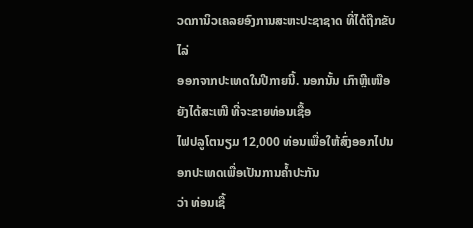ວດການິວເຄລຍອົງການສະຫະປະຊາຊາດ ທີ່ໄດ້ຖືກຂັບໄລ່
ອອກຈາກປະເທດໃນປີກາຍນີ້. ນອກນັ້ນ ເກົາຫຼີເໜືອຍັງໄດ້ສະເໜີ ທີ່ຈະຂາຍທ່ອນເຊື້ອ
ໄຟປລູໂຕນຽມ 12,000 ທ່ອນເພື່ອໃຫ້ສົ່ງອອກໄປນອກປະເທດເພື່ອເປັນການຄໍ້າປະກັນ
ວ່າ ທ່ອນເຊື້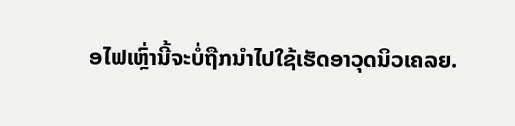ອໄຟເຫຼົ່ານີ້ຈະບໍ່ຖືກນຳໄປໃຊ້ເຮັດອາວຸດນິວເຄລຍ.